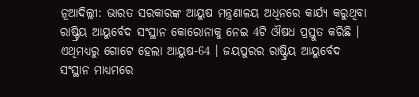ନୂଆଦିଲ୍ଲୀ: ଭାରତ ସରକାରଙ୍କ ଆୟୁଷ ମନ୍ତ୍ରଣାଳୟ ଅଧିନରେ କାର୍ଯ୍ୟ କରୁଥିବା ରାଷ୍ଟ୍ରିୟ ଆୟୁର୍ବେଦ ସଂସ୍ଥାନ କୋରୋନାକୁ ନେଇ 4ଟି ଔଷଧ ପ୍ରସ୍ତୁତ କରିଛି । ଏଥିମଧ୍ୟରୁ ଗୋଟେ ହେଲା ଆୟୁଷ-64 । ଜୟପୁରର ରାଷ୍ଟ୍ରିୟ ଆୟୁର୍ବେଦ ସଂସ୍ଥାନ ମାଧ୍ୟମରେ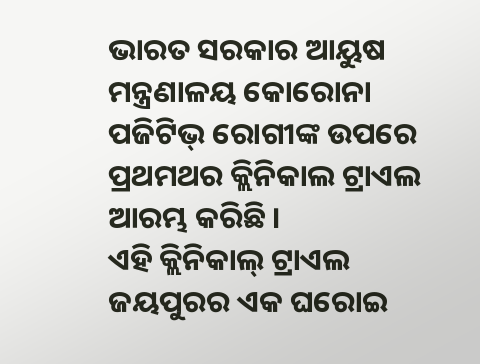ଭାରତ ସରକାର ଆୟୁଷ ମନ୍ତ୍ରଣାଳୟ କୋରୋନା ପଜିଟିଭ୍ ରୋଗୀଙ୍କ ଉପରେ ପ୍ରଥମଥର କ୍ଲିନିକାଲ ଟ୍ରାଏଲ ଆରମ୍ଭ କରିଛି ।
ଏହି କ୍ଲିନିକାଲ୍ ଟ୍ରାଏଲ ଜୟପୁରର ଏକ ଘରୋଇ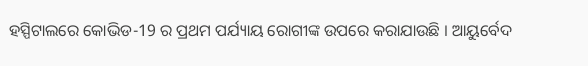ହସ୍ପିଟାଲରେ କୋଭିଡ-19 ର ପ୍ରଥମ ପର୍ଯ୍ୟାୟ ରୋଗୀଙ୍କ ଉପରେ କରାଯାଉଛି । ଆୟୁର୍ବେଦ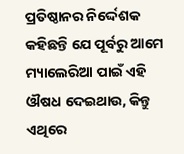ପ୍ରତିଷ୍ଠାନର ନିର୍ଦ୍ଦେଶକ କହିଛନ୍ତି ଯେ ପୂର୍ବରୁ ଆମେ ମ୍ୟାଲେରିଆ ପାଇଁ ଏହି ଔଷଧ ଦେଇଥାଉ, କିନ୍ତୁ ଏଥିରେ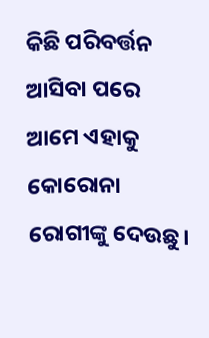କିଛି ପରିବର୍ତ୍ତନ ଆସିବା ପରେ ଆମେ ଏହାକୁ କୋରୋନା ରୋଗୀଙ୍କୁ ଦେଉଛୁ।